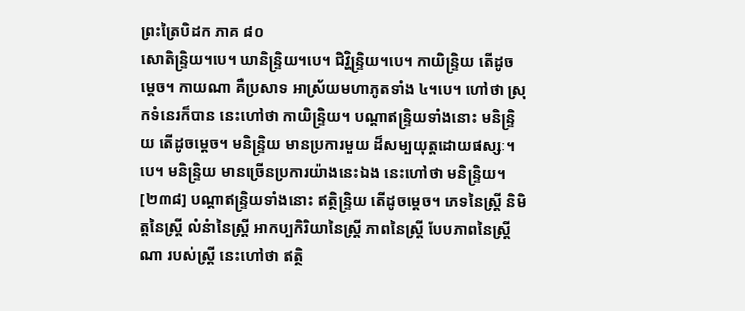ព្រះត្រៃបិដក ភាគ ៨០
សោតិន្ទ្រិយ។បេ។ ឃានិន្ទ្រិយ។បេ។ ជិវ្ហិន្ទ្រិយ។បេ។ កាយិន្ទ្រិយ តើដូចម្តេច។ កាយណា គឺប្រសាទ អាស្រ័យមហាភូតទាំង ៤។បេ។ ហៅថា ស្រុកទំនេរក៏បាន នេះហៅថា កាយិន្ទ្រិយ។ បណ្តាឥន្ទ្រិយទាំងនោះ មនិន្ទ្រិយ តើដូចម្តេច។ មនិន្ទ្រិយ មានប្រការមួយ ដ៏សម្បយុត្តដោយផស្សៈ។បេ។ មនិន្ទ្រិយ មានច្រើនប្រការយ៉ាងនេះឯង នេះហៅថា មនិន្ទ្រិយ។
[២៣៨] បណ្តាឥន្ទ្រិយទាំងនោះ ឥត្ថិន្ទ្រិយ តើដូចម្តេច។ ភេទនៃស្ត្រី និមិត្តនៃស្រ្តី លំនំានៃស្រ្តី អាកប្បកិរិយានៃស្ត្រី ភាពនៃស្រ្តី បែបភាពនៃស្រ្តីណា របស់ស្រ្តី នេះហៅថា ឥត្ថិ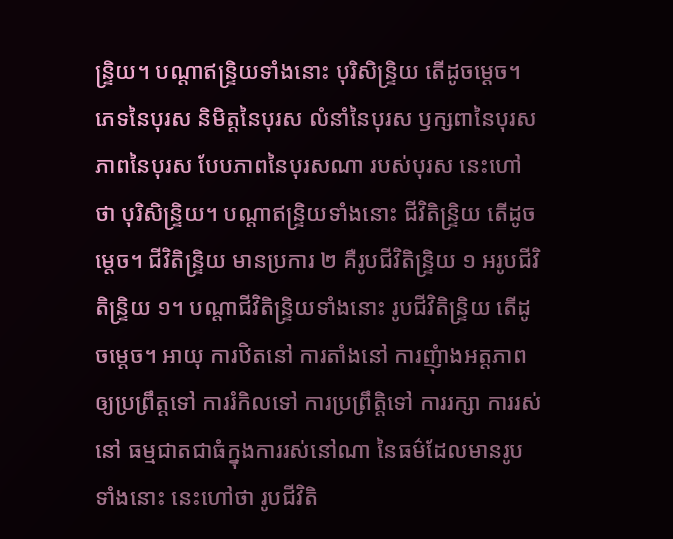ន្រ្ទិយ។ បណ្តាឥន្រ្ទិយទាំងនោះ បុរិសិន្ទ្រិយ តើដូចម្តេច។ ភេទនៃបុរស និមិត្តនៃបុរស លំនាំនៃបុរស ឫក្សពានៃបុរស ភាពនៃបុរស បែបភាពនៃបុរសណា របស់បុរស នេះហៅថា បុរិសិន្ទ្រិយ។ បណ្តាឥន្ទ្រិយទាំងនោះ ជីវិតិន្ទ្រិយ តើដូចម្តេច។ ជីវិតិន្ទ្រិយ មានប្រការ ២ គឺរូបជីវិតិន្ទ្រិយ ១ អរូបជីវិតិន្ទ្រិយ ១។ បណ្តាជីវិតិន្ទ្រិយទាំងនោះ រូបជីវិតិន្ទ្រិយ តើដូចម្តេច។ អាយុ ការឋិតនៅ ការតាំងនៅ ការញុំាងអត្តភាពឲ្យប្រព្រឹត្តទៅ ការរំកិលទៅ ការប្រព្រឹត្តិទៅ ការរក្សា ការរស់នៅ ធម្មជាតជាធំក្នុងការរស់នៅណា នៃធម៌ដែលមានរូបទាំងនោះ នេះហៅថា រូបជីវិតិ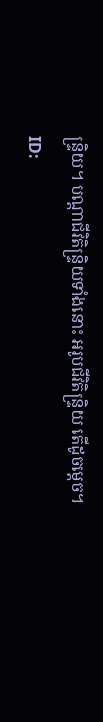ន្ទ្រិយ។ បណ្តាជីវិតិន្ទ្រិយទាំងនោះ អរូបជីវិតិន្ទ្រិយ តើដូចមេ្តច។
ID: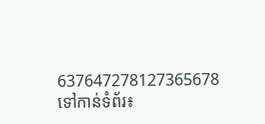637647278127365678
ទៅកាន់ទំព័រ៖